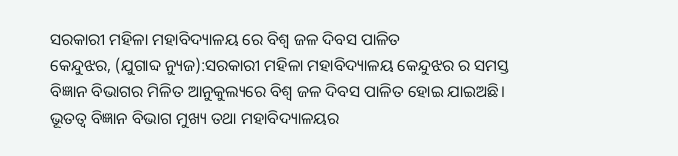ସରକାରୀ ମହିଳା ମହାବିଦ୍ୟାଳୟ ରେ ବିଶ୍ଵ ଜଳ ଦିବସ ପାଳିତ
କେନ୍ଦୁଝର, (ଯୁଗାବ୍ଦ ନ୍ୟୁଜ):ସରକାରୀ ମହିଳା ମହାବିଦ୍ୟାଳୟ କେନ୍ଦୁଝର ର ସମସ୍ତ ବିଜ୍ଞାନ ବିଭାଗର ମିଳିତ ଆନୁକୁଲ୍ୟରେ ବିଶ୍ବ ଜଳ ଦିବସ ପାଳିତ ହୋଇ ଯାଇଅଛି। ଭୂତତ୍ଵ ବିଜ୍ଞାନ ବିଭାଗ ମୁଖ୍ୟ ତଥା ମହାବିଦ୍ୟାଳୟର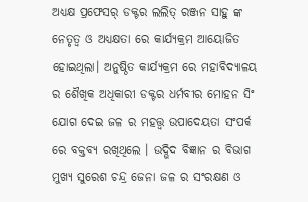ଅଧ୍ୟକ୍ଷ ପ୍ରଫେସର୍ ଡକ୍ଟର ଲଲିତ୍ ରଞ୍ଜନ ସାହୁ ଙ୍କ ନେତୃତ୍ବ ଓ ଅଧ୍ୟକ୍ଷତା ରେ କାର୍ଯ୍ୟକ୍ରମ ଆୟୋଜିତ ହୋଇଥିଲା। ଅନୁଷ୍ଠିତ କାର୍ଯ୍ୟକ୍ରମ ରେ ମହାବିଦ୍ୟାଳୟ ର ଶୈଖିକ ଅଧିକାରୀ ଡକ୍ଟର ଧର୍ମବୀର ମୋହନ ସିଂ ଯୋଗ ଦେଇ ଜଳ ର ମହତ୍ତ୍ଵ ଉପାଦେୟତା ସଂପର୍କ ରେ ବକ୍ତବ୍ୟ ରଖିଥିଲେ । ଉଦ୍ଭିଦ ବିଜ୍ଞାନ ର ବିଭାଗ ମୁଖ୍ୟ ସୁରେଶ ଚନ୍ଦ୍ର ଜେନା ଜଳ ର ସଂରକ୍ଷଣ ଓ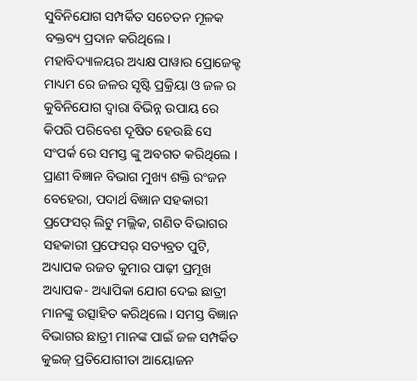ସୁବିନିଯୋଗ ସମ୍ପର୍କିତ ସଚେତନ ମୂଳକ ବକ୍ତବ୍ୟ ପ୍ରଦାନ କରିଥିଲେ। ମହାବିଦ୍ୟାଳୟର ଅଧ୍ୟକ୍ଷ ପାୱାର ପ୍ରୋଜେକ୍ଟ ମାଧ୍ୟମ ରେ ଜଳର ସୃଷ୍ଟି ପ୍ରକ୍ରିୟା ଓ ଜଳ ର କୁବିନିଯୋଗ ଦ୍ୱାରା ବିଭିନ୍ନ ଉପାୟ ରେ କିପରି ପରିବେଶ ଦୂଷିତ ହେଉଛି ସେ ସଂପର୍କ ରେ ସମସ୍ତ ଙ୍କୁ ଅବଗତ କରିଥିଲେ । ପ୍ରାଣୀ ବିଜ୍ଞାନ ବିଭାଗ ମୁଖ୍ୟ ଶକ୍ତି ରଂଜନ ବେହେରା, ପଦାର୍ଥ ବିଜ୍ଞାନ ସହକାରୀ ପ୍ରଫେସର୍ ଲିଟୁ ମଲ୍ଲିକ, ଗଣିତ ବିଭାଗର ସହକାରୀ ପ୍ରଫେସର୍ ସତ୍ୟବ୍ରତ ପୁଟି, ଅଧ୍ୟାପକ ରଜତ କୁମାର ପାଢ଼ୀ ପ୍ରମୂଖ ଅଧ୍ୟାପକ- ଅଧ୍ୟାପିକା ଯୋଗ ଦେଇ ଛାତ୍ରୀ ମାନଙ୍କୁ ଉତ୍ସାହିତ କରିଥିଲେ। ସମସ୍ତ ବିଜ୍ଞାନ ବିଭାଗର ଛାତ୍ରୀ ମାନଙ୍କ ପାଇଁ ଜଳ ସମ୍ପର୍କିତ କୁଇଜ୍ ପ୍ରତିଯୋଗୀତା ଆୟୋଜନ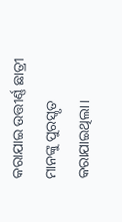କରାଯାଇ ଉତ୍ତୀର୍ଣ୍ଣ ଛାତ୍ରୀ ମାନଙ୍କୁ ପୁରସ୍କୃତ କରାଯାଇଥିଲା।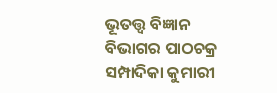ଭୂତତ୍ତ୍ଵ ବିଜ୍ଞାନ ବିଭାଗର ପାଠଚକ୍ର ସମ୍ପାଦିକା କୁମାରୀ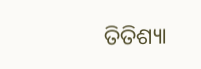ତିତିଶ୍ୟା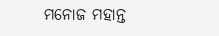ମନୋଜ ମହାନ୍ତ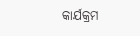କାର୍ଯକ୍ରମ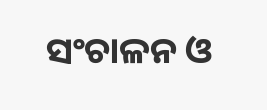ସଂଚାଳନ ଓ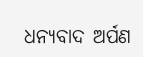ଧନ୍ୟବାଦ ଅର୍ପଣ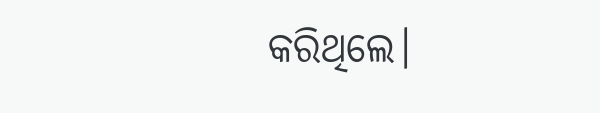କରିଥିଲେ।